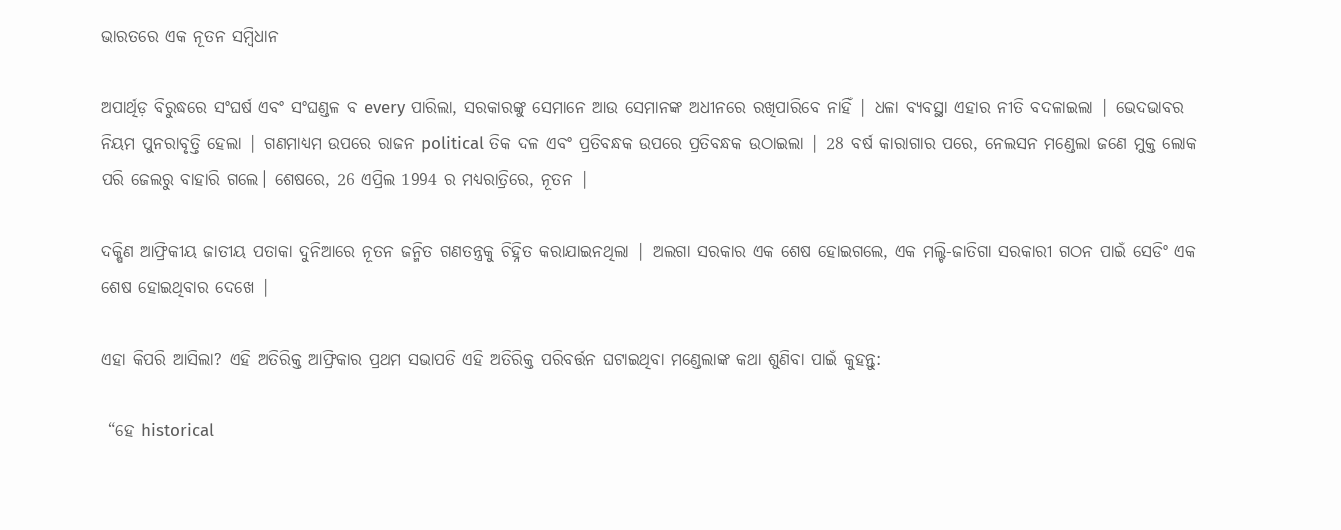ଭାରତରେ ଏକ ନୂତନ ସମ୍ବିଧାନ

ଅପାର୍ଥିଡ଼ ବିରୁଦ୍ଧରେ ସଂଘର୍ଷ ଏବଂ ସଂଘଣ୍ଡଳ ବ every ପାରିଲା, ସରକାରଙ୍କୁ ସେମାନେ ଆଉ ସେମାନଙ୍କ ଅଧୀନରେ ରଖିପାରିବେ ନାହିଁ | ଧଳା ବ୍ୟବସ୍ଥା ଏହାର ନୀତି ବଦଳାଇଲା | ଭେଦଭାବର ନିୟମ ପୁନରାବୃତ୍ତି ହେଲା | ଗଣମାଧ୍ୟମ ଉପରେ ରାଜନ political ତିକ ଦଳ ଏବଂ ପ୍ରତିବନ୍ଧକ ଉପରେ ପ୍ରତିବନ୍ଧକ ଉଠାଇଲା | 28 ବର୍ଷ କାରାଗାର ପରେ, ନେଲସନ ମଣ୍ଡେଲା ଜଣେ ମୁକ୍ତ ଲୋକ ପରି ଜେଲରୁ ବାହାରି ଗଲେ। ଶେଷରେ, 26 ଏପ୍ରିଲ 1994 ର ମଧ୍ୟରାତ୍ରିରେ, ନୂତନ |

ଦକ୍ଷିଣ ଆଫ୍ରିକୀୟ ଜାତୀୟ ପତାକା ଦୁନିଆରେ ନୂତନ ଜନ୍ମିତ ଗଣତନ୍ତ୍ରକୁ ଚିହ୍ନିତ କରାଯାଇନଥିଲା | ଅଲଗା ସରକାର ଏକ ଶେଷ ହୋଇଗଲେ, ଏକ ମଲ୍ଟି-ଜାତିଗା ସରକାରୀ ଗଠନ ପାଇଁ ସେଡିଂ ଏକ ଶେଷ ହୋଇଥିବାର ଦେଖେ |

ଏହା କିପରି ଆସିଲା? ଏହି ଅତିରିକ୍ତ ଆଫ୍ରିକାର ପ୍ରଥମ ସଭାପତି ଏହି ଅତିରିକ୍ତ ପରିବର୍ତ୍ତନ ଘଟାଇଥିବା ମଣ୍ଡେଲାଙ୍କ କଥା ଶୁଣିବା ପାଇଁ କୁହନ୍ତୁ:

 “ହେ historical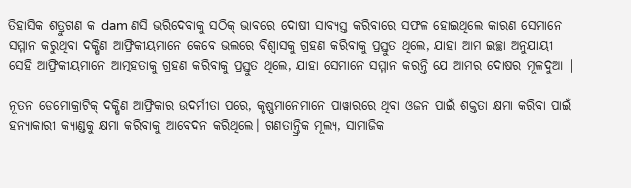ତିହାସିକ ଶତ୍ରୁଗଣ କ dam ଣସି ଭରିଦେବାକୁ ସଠିକ୍ ଭାବରେ ଦୋଷୀ ସାବ୍ୟସ୍ତ କରିବାରେ ସଫଳ ହୋଇଥିଲେ କାରଣ ସେମାନେ ସମ୍ମାନ କରୁଥିବା ଦକ୍ଷିଣ ଆଫ୍ରିକୀୟମାନେ କେବେ ଭଲରେ ବିଶ୍ୱାସକୁ ଗ୍ରହଣ କରିବାକୁ ପ୍ରସ୍ତୁତ ଥିଲେ, ଯାହା ଆମ ଇଚ୍ଛା ଅନୁଯାୟୀ ସେହି ଆଫ୍ରିକୀୟମାନେ ଆତ୍ମହତାକୁ ଗ୍ରହଣ କରିବାକୁ ପ୍ରସ୍ତୁତ ଥିଲେ, ଯାହା ସେମାନେ ସମ୍ମାନ କରନ୍ତି ଯେ ଆମର ଦୋଷର ମୂଳଦୁଆ |

ନୂତନ ଡେମୋକ୍ରାଟିକ୍ ଦକ୍ଷିଣ ଆଫ୍ରିକାର ଉଦର୍ମୀତା ପରେ, କୃଷ୍ଣମାନେମାନେ ପାୱାରରେ ଥିବା ଓଜନ ପାଇଁ ଶକ୍ତତା କ୍ଷମା କରିବା ପାଇଁ ହନ୍ୟାକାରୀ କ୍ୟାଣ୍ଡକୁ କ୍ଷମା କରିବାକୁ ଆବେଦନ କରିଥିଲେ। ଗଣତାନ୍ତ୍ରିକ ମୂଲ୍ୟ, ସାମାଜିକ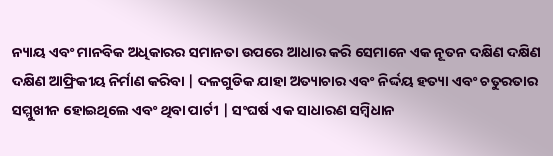ନ୍ୟାୟ ଏବଂ ମାନବିକ ଅଧିକାରର ସମାନତା ଉପରେ ଆଧାର କରି ସେମାନେ ଏକ ନୂତନ ଦକ୍ଷିଣ ଦକ୍ଷିଣ ଦକ୍ଷିଣ ଆଫ୍ରିକୀୟ ନିର୍ମାଣ କରିବା | ଦଳଗୁଡିକ ଯାହା ଅତ୍ୟାଚାର ଏବଂ ନିର୍ଦ୍ଦୟ ହତ୍ୟା ଏବଂ ଚତୁରତାର ସମ୍ମୁଖୀନ ହୋଇଥିଲେ ଏବଂ ଥିବା ପାର୍ଟୀ | ସଂଘର୍ଷ ଏକ ସାଧାରଣ ସମ୍ବିଧାନ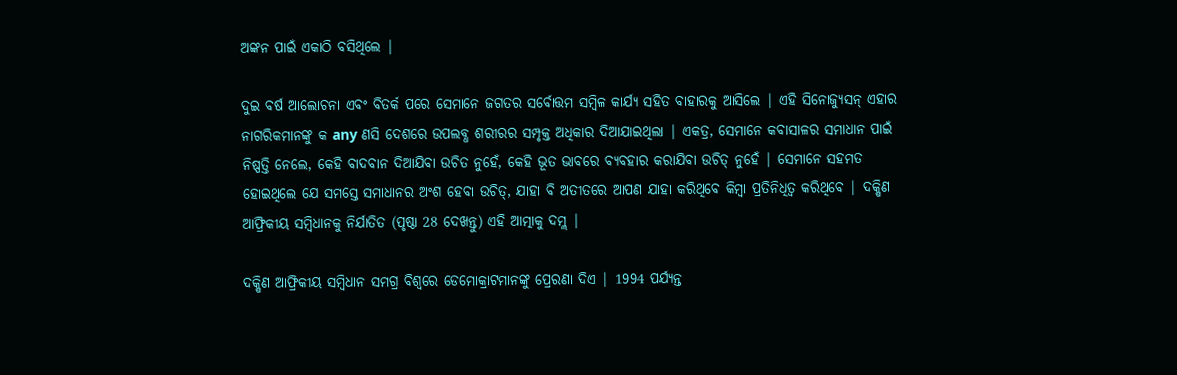ଅଙ୍କନ ପାଇଁ ଏକାଠି ବସିଥିଲେ |

ଦୁଇ ବର୍ଷ ଆଲୋଚନା ଏବଂ ବିତର୍କ ପରେ ସେମାନେ ଜଗତର ସର୍ବୋତ୍ତମ ସମ୍ବିଳ କାର୍ଯ୍ୟ ସହିତ ବାହାରକୁ ଆସିଲେ | ଏହି ସିନୋଜ୍ୟୁସନ୍ ଏହାର ନାଗରିକମାନଙ୍କୁ କ any ଣସି ଦେଶରେ ଉପଲବ୍ଧ ଶରୀରର ସମ୍ପୃକ୍ତ ଅଧିକାର ଦିଆଯାଇଥିଲା | ଏକତ୍ର, ସେମାନେ କବାସାଳର ସମାଧାନ ପାଇଁ ନିଷ୍ପତ୍ତି ନେଲେ, କେହି ବାଦବାନ ଦିଆଯିବା ଉଚିତ ନୁହେଁ, କେହି ଭୂତ ଭାବରେ ବ୍ୟବହାର କରାଯିବା ଉଚିତ୍ ନୁହେଁ | ସେମାନେ ସହମତ ହୋଇଥିଲେ ଯେ ସମସ୍ତେ ସମାଧାନର ଅଂଶ ହେବା ଉଚିତ୍, ଯାହା ବି ଅତୀତରେ ଆପଣ ଯାହା କରିଥିବେ କିମ୍ବା ପ୍ରତିନିଧିତ୍ୱ କରିଥିବେ | ଦକ୍ଷିଣ ଆଫ୍ରିକୀୟ ସମ୍ବିଧାନକୁ ନିର୍ଯାତିତ (ପୃଷ୍ଠା 28 ଦେଖନ୍ତୁ) ଏହି ଆତ୍ମାକୁ ଦମ୍ଲ |

ଦକ୍ଷିଣ ଆଫ୍ରିକୀୟ ସମ୍ବିଧାନ ସମଗ୍ର ବିଶ୍ୱରେ ଡେମୋକ୍ରାଟମାନଙ୍କୁ ପ୍ରେରଣା ଦିଏ | 1994 ପର୍ଯ୍ୟନ୍ତ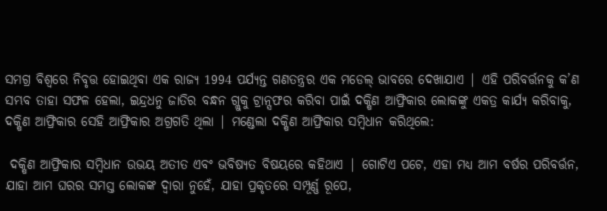ସମଗ୍ର ବିଶ୍ୱରେ ନିବୃତ୍ତ ହୋଇଥିବା ଏକ ରାଜ୍ୟ 1994 ପର୍ଯ୍ୟନ୍ତ ଗଣତନ୍ତ୍ରର ଏକ ମଡେଲ୍ ଭାବରେ ଦେଖାଯାଏ | ଏହି ପରିବର୍ତ୍ତନକୁ କ’ଣ ସମ୍ଭବ ତାହା ସଫଳ ହେଲା, ଇନ୍ଦ୍ରଧନୁ ଜାତିର ବନ୍ଧନ ଗ୍ଲୁକୁ ଟ୍ରାନ୍ସଫର କରିବା ପାଇଁ ଦକ୍ଷିଣ ଆଫ୍ରିକାର ଲୋକଙ୍କୁ ଏକତ୍ର କାର୍ଯ୍ୟ କରିବାକୁ, ଦକ୍ଷିଣ ଆଫ୍ରିକାର ସେହି ଆଫ୍ରିକାର ଅଗ୍ରଗତି ଥିଲା | ମଣ୍ଡେଲା ଦକ୍ଷିଣ ଆଫ୍ରିକାର ସମ୍ବିଧାନ କରିଥିଲେ:

 ଦକ୍ଷିଣ ଆଫ୍ରିକାର ସମ୍ବିଧାନ ଉଭୟ ଅତୀତ ଏବଂ ଭବିଷ୍ୟତ ବିଷୟରେ କହିଥାଏ | ଗୋଟିଏ ପଟେ, ଏହା ମଧ୍ୟ ଆମ ବର୍ଷର ପରିବର୍ତ୍ତନ, ଯାହା ଆମ ଘରର ସମସ୍ତ ଲୋକଙ୍କ ଦ୍ୱାରା ନୁହେଁ, ଯାହା ପ୍ରକୃତରେ ସମ୍ପୂର୍ଣ୍ଣ ରୂପେ,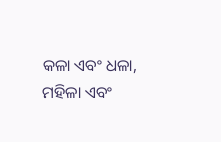କଳା ଏବଂ ଧଳା, ମହିଳା ଏବଂ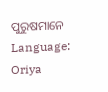ପୁରୁଷମାନେ   Language: Oriya